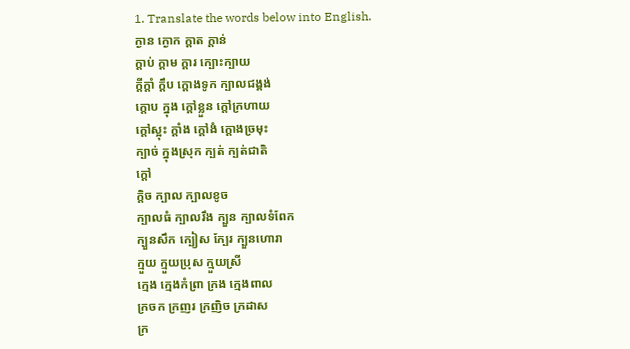1. Translate the words below into English.
ក្ងាន ក្ងោក ក្ដាត ក្ដាន់
ក្ដាប់ ក្ដាម ក្ដារ ក្បោះក្បាយ
ក្ដីក្ដាំ ក្ដឹប ក្ដោងទូក ក្បាលជង្គង់
ក្ដោប ក្នុង ក្ដៅខ្លួន ក្ដៅក្រហាយ
ក្ដៅស្អុះ ក្ដាំង ក្ដៅងំ ក្ដោងច្រមុះ
ក្បាច់ ក្នុងស្រុក ក្បត់ ក្បត់ជាតិ
ក្ដៅ
ក្ដិច ក្បាល ក្បាលខូច
ក្បាលធំ ក្បាលរឹង ក្បួន ក្បាលទំពែក
ក្បួនសឹក ក្បៀស ក្បែរ ក្បួនហោរា
ក្មួយ ក្មួយប្រុស ក្មួយស្រី
ក្មេង ក្មេងកំព្រា ក្រង ក្មេងពាល
ក្រចក ក្រញរ ក្រញិច ក្រដាស
ក្រ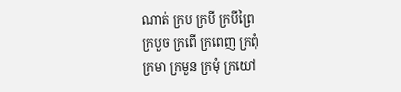ណាត់ ក្រប ក្របី ក្របីព្រៃ
ក្របួច ក្រពើ ក្រពេញ ក្រពុំ
ក្រមា ក្រមួន ក្រមុំ ក្រយៅ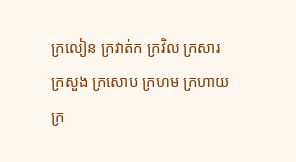ក្រលៀន ក្រវាត់ក ក្រវិល ក្រសារ
ក្រសួង ក្រសោប ក្រហម ក្រហាយ
ក្រ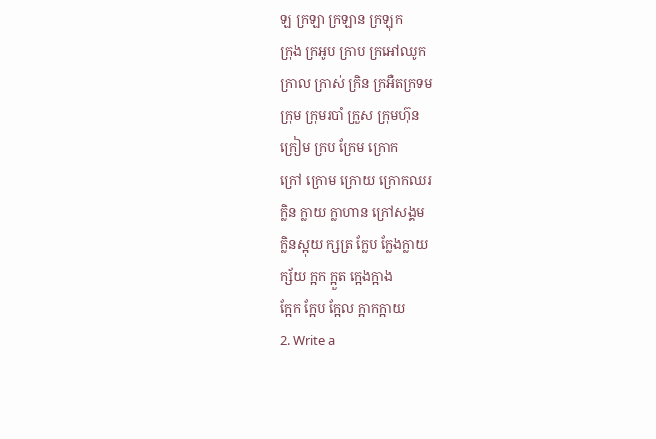ឡ ក្រឡា ក្រឡាន ក្រឡុក
ក្រុង ក្រអូប ក្រាប ក្រអៅឈូក
ក្រាល ក្រាស់ ក្រិន ក្រអឺតក្រទម
ក្រុម ក្រុមរបាំ ក្រួស ក្រុមហ៊ុន
ក្រៀម ក្រប ក្រែម ក្រោក
ក្រៅ ក្រោម ក្រោយ ក្រោកឈរ
ក្លិន ក្លាយ ក្លាហាន ក្រៅសង្គម
ក្លិនស្អុយ ក្សត្រ ក្លែប ក្លែងក្លាយ
ក្ស័យ ក្អក ក្អួត ក្អេងក្អាង
ក្អែក ក្អែប ក្អែល ក្អាកក្អាយ
2. Write a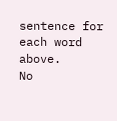sentence for each word above.
No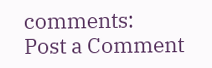comments:
Post a Comment